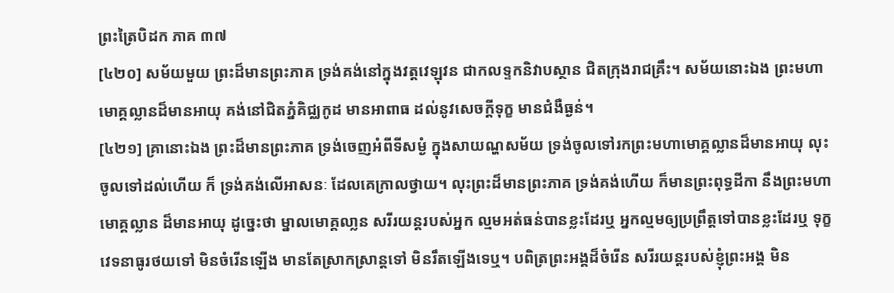ព្រះត្រៃបិដក ភាគ ៣៧
[៤២០] សម័យមួយ ព្រះដ៏មានព្រះភាគ ទ្រង់គង់នៅក្នុងវត្តវេឡុវន ជាកលទ្ទកនិវាបស្ថាន ជិតក្រុងរាជគ្រឹះ។ សម័យនោះឯង ព្រះមហាមោគ្គល្លានដ៏មានអាយុ គង់នៅជិតភ្នំគិជ្ឈកូដ មានអាពាធ ដល់នូវសេចក្តីទុក្ខ មានជំងឺធ្ងន់។
[៤២១] គ្រានោះឯង ព្រះដ៏មានព្រះភាគ ទ្រង់ចេញអំពីទីសម្ងំ ក្នុងសាយណ្ហសម័យ ទ្រង់ចូលទៅរកព្រះមហាមោគ្គល្លានដ៏មានអាយុ លុះចូលទៅដល់ហើយ ក៏ ទ្រង់គង់លើអាសនៈ ដែលគេក្រាលថ្វាយ។ លុះព្រះដ៏មានព្រះភាគ ទ្រង់គង់ហើយ ក៏មានព្រះពុទ្ធដីកា នឹងព្រះមហាមោគ្គល្លាន ដ៏មានអាយុ ដូច្នេះថា ម្នាលមោគ្គលា្លន សរីរយន្តរបស់អ្នក ល្មមអត់ធន់បានខ្លះដែរឬ អ្នកល្មមឲ្យប្រព្រឹត្តទៅបានខ្លះដែរឬ ទុក្ខវេទនាធូរថយទៅ មិនចំរើនឡើង មានតែស្រាកស្រាន្តទៅ មិនរឹតឡើងទេឬ។ បពិត្រព្រះអង្គដ៏ចំរើន សរីរយន្តរបស់ខ្ញុំព្រះអង្គ មិន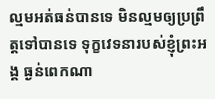ល្មមអត់ធន់បានទេ មិនល្មមឲ្យប្រព្រឹត្តទៅបានទេ ទុក្ខវេទនារបស់ខ្ញុំព្រះអង្គ ធ្ងន់ពេកណា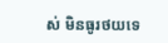ស់ មិនធូរថយទេ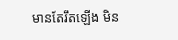មានតែរឹតឡើង មិន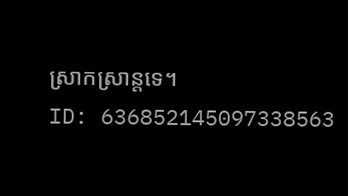ស្រាកស្រាន្តទេ។
ID: 636852145097338563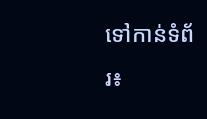ទៅកាន់ទំព័រ៖